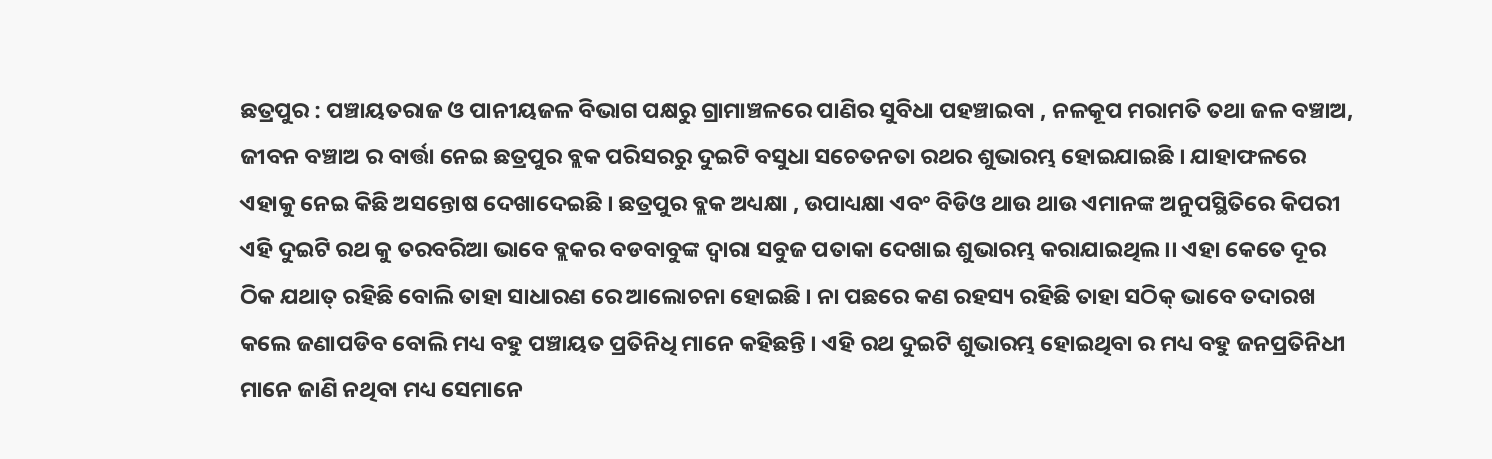ଛତ୍ରପୁର : ପଞ୍ଚାୟତରାଜ ଓ ପାନୀୟଜଳ ବିଭାଗ ପକ୍ଷରୁ ଗ୍ରାମାଞ୍ଚଳରେ ପାଣିର ସୁବିଧା ପହଞ୍ଚାଇବା , ନଳକୂପ ମରାମତି ତଥା ଜଳ ବଞ୍ଚାଅ, ଜୀବନ ବଞ୍ଚାଅ ର ବାର୍ତ୍ତା ନେଇ ଛତ୍ରପୁର ବ୍ଲକ ପରିସରରୁ ଦୁଇଟି ବସୁଧା ସଚେତନତା ରଥର ଶୁଭାରମ୍ଭ ହୋଇଯାଇଛି । ଯାହାଫଳରେ ଏହାକୁ ନେଇ କିଛି ଅସନ୍ତୋଷ ଦେଖାଦେଇଛି । ଛତ୍ରପୁର ବ୍ଲକ ଅଧ୍ୟକ୍ଷା , ଉପାଧ୍ୟକ୍ଷା ଏବଂ ବିଡିଓ ଥାଉ ଥାଉ ଏମାନଙ୍କ ଅନୁପସ୍ଥିତିରେ କିପରୀ ଏହି ଦୁଇଟି ରଥ କୁ ତରବରିଆ ଭାବେ ବ୍ଲକର ବଡବାବୁଙ୍କ ଦ୍ୱାରା ସବୁଜ ପତାକା ଦେଖାଇ ଶୁଭାରମ୍ଭ କରାଯାଇଥିଲ।। ଏହା କେତେ ଦୂର ଠିକ ଯଥାତ୍ ରହିଛି ବୋଲି ତାହା ସାଧାରଣ ରେ ଆଲୋଚନା ହୋଇଛି । ନା ପଛରେ କଣ ରହସ୍ୟ ରହିଛି ତାହା ସଠିକ୍ ଭାବେ ତଦାରଖ କଲେ ଜଣାପଡିବ ବୋଲି ମଧ୍ୟ ବହୁ ପଞ୍ଚାୟତ ପ୍ରତିନିଧି ମାନେ କହିଛନ୍ତି । ଏହି ରଥ ଦୁଇଟି ଶୁଭାରମ୍ଭ ହୋଇଥିବା ର ମଧ୍ୟ ବହୁ ଜନପ୍ରତିନିଧୀ ମାନେ ଜାଣି ନଥିବା ମଧ୍ୟ ସେମାନେ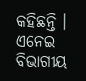କହିଛନ୍ତି । ଏନେଇ ବିଭାଗୀୟ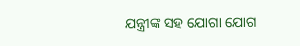ଯନ୍ତ୍ରୀଙ୍କ ସହ ଯୋଗା ଯୋଗ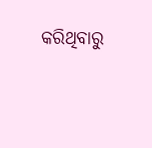କରିଥିବାରୁ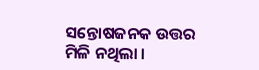ସନ୍ତୋଷଜନକ ଉତ୍ତର ମିଳି ନଥିଲା ।